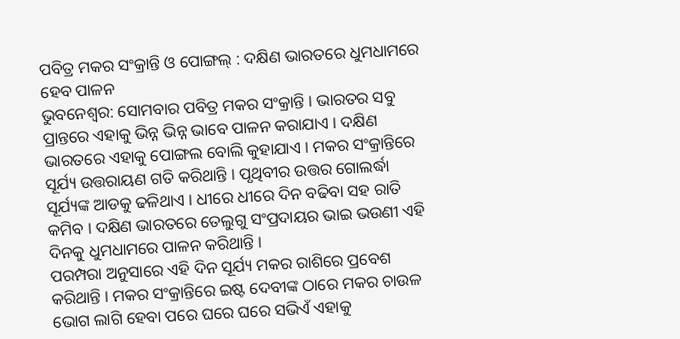ପବିତ୍ର ମକର ସଂକ୍ରାନ୍ତି ଓ ପୋଙ୍ଗଲ୍ : ଦକ୍ଷିଣ ଭାରତରେ ଧୁମଧାମରେ ହେବ ପାଳନ
ଭୁବନେଶ୍ୱର: ସୋମବାର ପବିତ୍ର ମକର ସଂକ୍ରାନ୍ତି । ଭାରତର ସବୁ ପ୍ରାନ୍ତରେ ଏହାକୁ ଭିନ୍ନ ଭିନ୍ନ ଭାବେ ପାଳନ କରାଯାଏ । ଦକ୍ଷିଣ ଭାରତରେ ଏହାକୁ ପୋଙ୍ଗଲ ବୋଲି କୁହାଯାଏ । ମକର ସଂକ୍ରାନ୍ତିରେ ସୂର୍ଯ୍ୟ ଉତ୍ତରାୟଣ ଗତି କରିଥାନ୍ତି । ପୃଥିବୀର ଉତ୍ତର ଗୋଲର୍ଦ୍ଧା ସୂର୍ଯ୍ୟଙ୍କ ଆଡକୁ ଢଳିଥାଏ । ଧୀରେ ଧୀରେ ଦିନ ବଢିବା ସହ ରାତି କମିବ । ଦକ୍ଷିଣ ଭାରତରେ ତେଲୁଗୁ ସଂପ୍ରଦାୟର ଭାଇ ଭଉଣୀ ଏହି ଦିନକୁ ଧୁମଧାମରେ ପାଳନ କରିଥାନ୍ତି ।
ପରମ୍ପରା ଅନୁସାରେ ଏହି ଦିନ ସୂର୍ଯ୍ୟ ମକର ରାଶିରେ ପ୍ରବେଶ କରିଥାନ୍ତି । ମକର ସଂକ୍ରାନ୍ତିରେ ଇଷ୍ଟ ଦେବୀଙ୍କ ଠାରେ ମକର ଚାଉଳ ଭୋଗ ଲାଗି ହେବା ପରେ ଘରେ ଘରେ ସଭିଏଁ ଏହାକୁ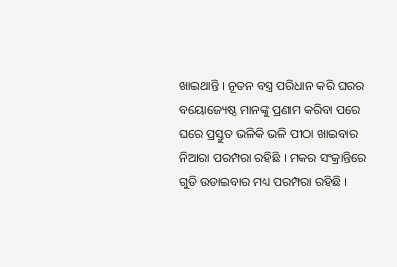ଖାଇଥାନ୍ତି । ନୂତନ ବସ୍ତ୍ର ପରିଧାନ କରି ଘରର ବୟୋଜ୍ୟେଷ୍ଠ ମାନଙ୍କୁ ପ୍ରଣାମ କରିବା ପରେ ଘରେ ପ୍ରସ୍ତୁତ ଭଳିକି ଭଳି ପୀଠା ଖାଇବାର ନିଆରା ପରମ୍ପରା ରହିଛି । ମକର ସଂକ୍ରାନ୍ତିରେ ଗୁଡି ଉଡାଇବାର ମଧ୍ୟ ପରମ୍ପରା ରହିଛି ।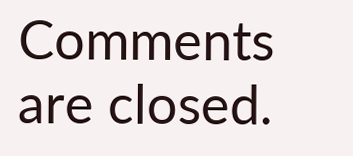Comments are closed.